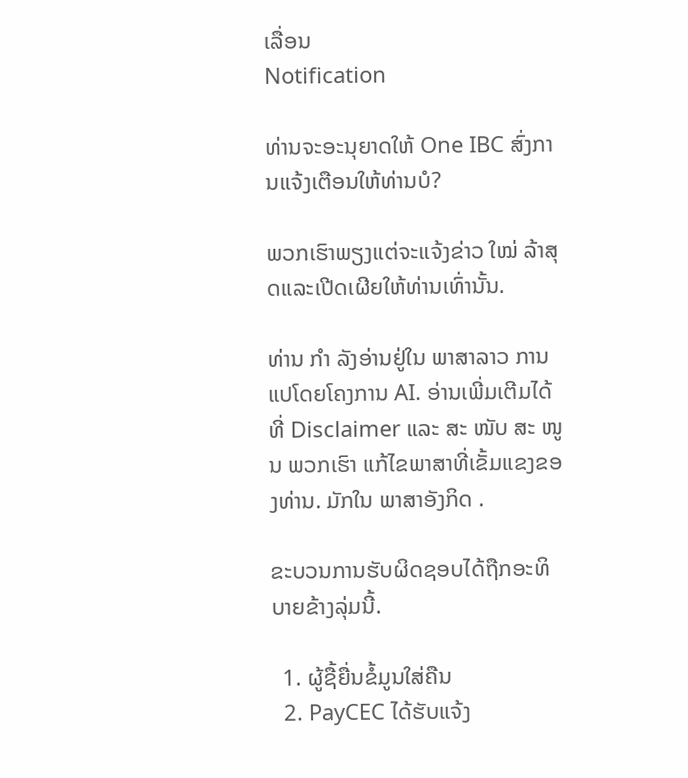ເລື່ອນ
Notification

ທ່ານຈະອະນຸຍາດໃຫ້ One IBC ສົ່ງການແຈ້ງເຕືອນໃຫ້ທ່ານບໍ?

ພວກເຮົາພຽງແຕ່ຈະແຈ້ງຂ່າວ ໃໝ່ ລ້າສຸດແລະເປີດເຜີຍໃຫ້ທ່ານເທົ່ານັ້ນ.

ທ່ານ ກຳ ລັງອ່ານຢູ່ໃນ ພາສາລາວ ການແປໂດຍໂຄງການ AI. ອ່ານເພີ່ມເຕີມໄດ້ທີ່ Disclaimer ແລະ ສະ ໜັບ ສະ ໜູນ ພວກເຮົາ ແກ້ໄຂພາສາທີ່ເຂັ້ມແຂງຂອງທ່ານ. ມັກໃນ ພາສາອັງກິດ .

ຂະບວນການຮັບຜິດຊອບໄດ້ຖືກອະທິບາຍຂ້າງລຸ່ມນີ້.

  1. ຜູ້ຊື້ຍື່ນຂໍ້ມູນໃສ່ຄືນ
  2. PayCEC ໄດ້ຮັບແຈ້ງ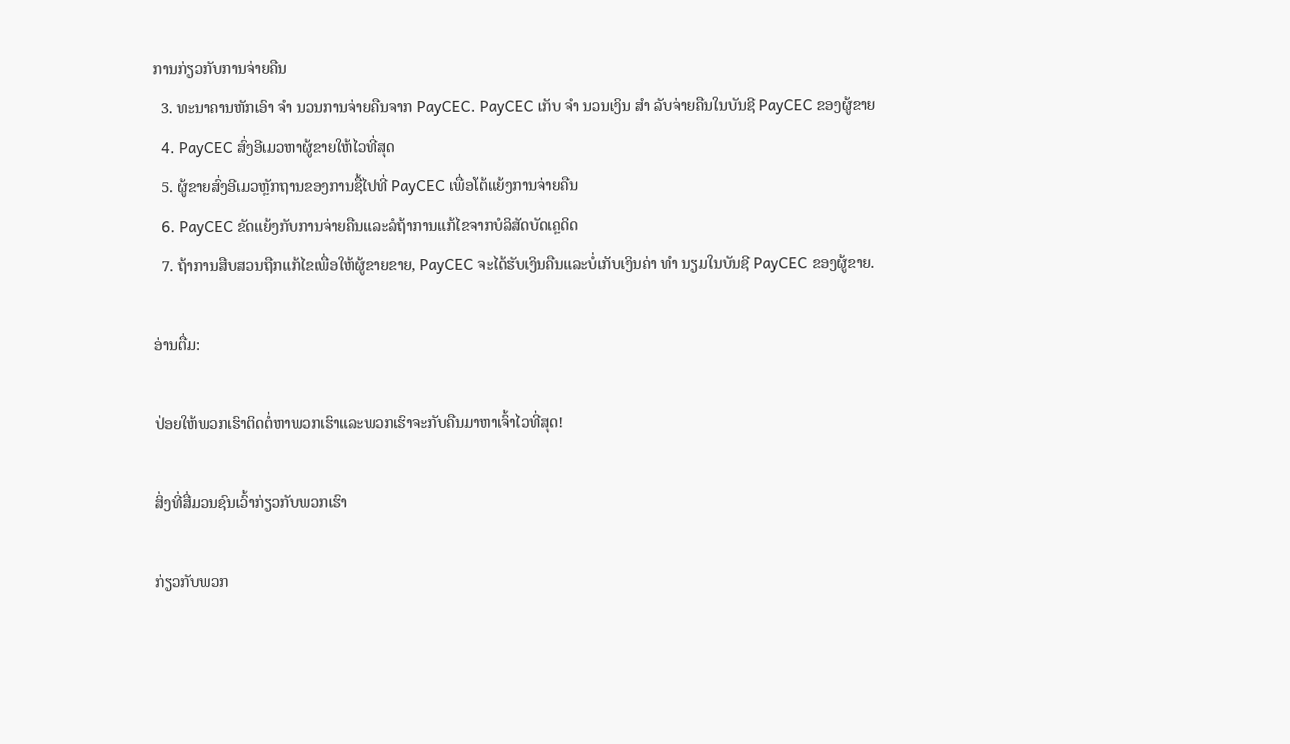ການກ່ຽວກັບການຈ່າຍຄືນ
  3. ທະນາຄານຫັກເອົາ ຈຳ ນວນການຈ່າຍຄືນຈາກ PayCEC. PayCEC ເກັບ ຈຳ ນວນເງິນ ສຳ ລັບຈ່າຍຄືນໃນບັນຊີ PayCEC ຂອງຜູ້ຂາຍ
  4. PayCEC ສົ່ງອີເມວຫາຜູ້ຂາຍໃຫ້ໄວທີ່ສຸດ
  5. ຜູ້ຂາຍສົ່ງອີເມວຫຼັກຖານຂອງການຊື້ໄປທີ່ PayCEC ເພື່ອໂຕ້ແຍ້ງການຈ່າຍຄືນ
  6. PayCEC ຂັດແຍ້ງກັບການຈ່າຍຄືນແລະລໍຖ້າການແກ້ໄຂຈາກບໍລິສັດບັດເຄຼດິດ
  7. ຖ້າການສືບສວນຖືກແກ້ໄຂເພື່ອໃຫ້ຜູ້ຂາຍຂາຍ, PayCEC ຈະໄດ້ຮັບເງິນຄືນແລະບໍ່ເກັບເງິນຄ່າ ທຳ ນຽມໃນບັນຊີ PayCEC ຂອງຜູ້ຂາຍ.

ອ່ານຕື່ມ:

ປ່ອຍໃຫ້ພວກເຮົາຕິດຕໍ່ຫາພວກເຮົາແລະພວກເຮົາຈະກັບຄືນມາຫາເຈົ້າໄວທີ່ສຸດ!

ສິ່ງທີ່ສື່ມວນຊົນເວົ້າກ່ຽວກັບພວກເຮົາ

ກ່ຽວກັບພວກ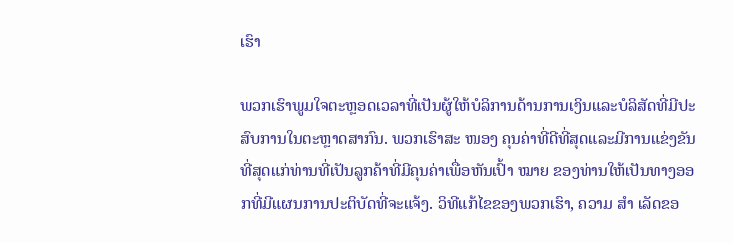ເຮົາ

ພວກເຮົາພູມໃຈຕະຫຼອດເວລາທີ່ເປັນຜູ້ໃຫ້ບໍລິການດ້ານການເງິນແລະບໍລິສັດທີ່ມີປະສົບການໃນຕະຫຼາດສາກົນ. ພວກເຮົາສະ ໜອງ ຄຸນຄ່າທີ່ດີທີ່ສຸດແລະມີການແຂ່ງຂັນທີ່ສຸດແກ່ທ່ານທີ່ເປັນລູກຄ້າທີ່ມີຄຸນຄ່າເພື່ອຫັນເປົ້າ ໝາຍ ຂອງທ່ານໃຫ້ເປັນທາງອອກທີ່ມີແຜນການປະຕິບັດທີ່ຈະແຈ້ງ. ວິທີແກ້ໄຂຂອງພວກເຮົາ, ຄວາມ ສຳ ເລັດຂອ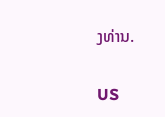ງທ່ານ.

US